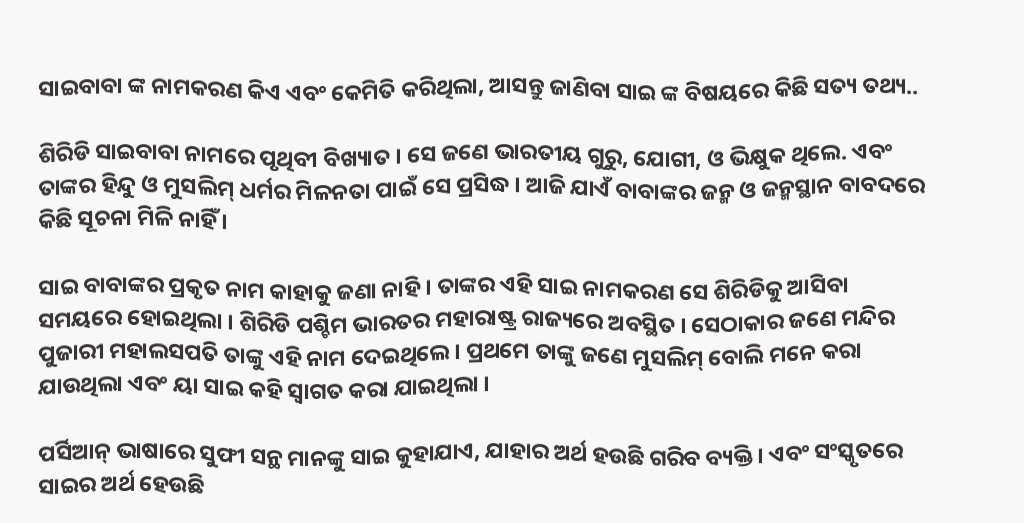ସାଇବାବା ଙ୍କ ନାମକରଣ କିଏ ଏବଂ କେମିତି କରିଥିଲା, ଆସନ୍ତୁ ଜାଣିବା ସାଇ ଙ୍କ ବିଷୟରେ କିଛି ସତ୍ୟ ତଥ୍ୟ..

ଶିରିଡି ସାଇବାବା ନାମରେ ପୃଥିବୀ ବିଖ୍ୟାତ । ସେ ଜଣେ ଭାରତୀୟ ଗୁରୁ, ଯୋଗୀ, ଓ ଭିକ୍ଷୁକ ଥିଲେ. ଏବଂ ତାଙ୍କର ହିନ୍ଦୁ ଓ ମୁସଲିମ୍ ଧର୍ମର ମିଳନତା ପାଇଁ ସେ ପ୍ରସିଦ୍ଧ । ଆଜି ଯାଏଁ ବାବାଙ୍କର ଜନ୍ମ ଓ ଜନ୍ମସ୍ଥାନ ବାବଦରେ କିଛି ସୂଚନା ମିଳି ନାହିଁ ।

ସାଇ ବାବାଙ୍କର ପ୍ରକୃତ ନାମ କାହାକୁ ଜଣା ନାହି । ତାଙ୍କର ଏହି ସାଇ ନାମକରଣ ସେ ଶିରିଡିକୁ ଆସିବା ସମୟରେ ହୋଇଥିଲା । ଶିରିଡି ପଶ୍ଚିମ ଭାରତର ମହାରାଷ୍ଟ୍ର ରାଜ୍ୟରେ ଅବସ୍ଥିତ । ସେଠାକାର ଜଣେ ମନ୍ଦିର ପୁଜାରୀ ମହାଲସପତି ତାଙ୍କୁ ଏହି ନାମ ଦେଇଥିଲେ । ପ୍ରଥମେ ତାଙ୍କୁ ଜଣେ ମୁସଲିମ୍ ବୋଲି ମନେ କରା ଯାଉଥିଲା ଏବଂ ୟା ସାଇ କହି ସ୍ଵାଗତ କରା ଯାଇଥିଲା ।

ପର୍ସିଆନ୍ ଭାଷାରେ ସୁଫୀ ସନ୍ଥ ମାନଙ୍କୁ ସାଇ କୁହାଯାଏ, ଯାହାର ଅର୍ଥ ହଉଛି ଗରିବ ବ୍ୟକ୍ତି । ଏବଂ ସଂସ୍କୃତରେ ସାଇର ଅର୍ଥ ହେଉଛି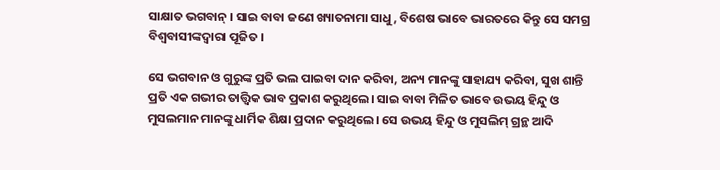ସାକ୍ଷାତ ଭଗବାନ୍ । ସାଇ ବାବା ଜଣେ ଖ୍ୟାତନାମା ସାଧୁ, ବିଶେଷ ଭାବେ ଭାରତରେ କିନ୍ତୁ ସେ ସମଗ୍ର ବିଶ୍ଵବାସୀଙ୍କଦ୍ଵାରା ପୂଜିତ ।

ସେ ଭଗବାନ ଓ ଗୁରୁଙ୍କ ପ୍ରତି ଭଲ ପାଇବା ଦାନ କରିବା, ଅନ୍ୟ ମାନଙ୍କୁ ସାହାଯ୍ୟ କରିବା, ସୁଖ ଶାନ୍ତି ପ୍ରତି ଏକ ଗଭୀର ତାତ୍ତ୍ଵିକ ଭାବ ପ୍ରକାଶ କରୁଥିଲେ। ସାଇ ବାବା ମିଳିତ ଭାବେ ଉଭୟ ହିନ୍ଦୁ ଓ ମୁସଲମାନ ମାନଙ୍କୁ ଧାର୍ମିକ ଶିକ୍ଷା ପ୍ରଦାନ କରୁଥିଲେ। ସେ ଉଭୟ ହିନ୍ଦୁ ଓ ମୁସଲିମ୍ ଗ୍ରନ୍ଥ ଆଦି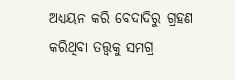ଅଧ୍ୟୟନ କରି ବେଦାଦିରୁ ଗ୍ରହଣ କରିଥିବା ତତ୍ତ୍ଵକୁ ସମଗ୍ର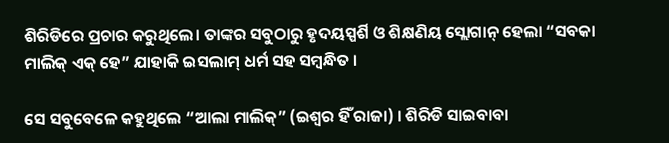ଶିରିଡିରେ ପ୍ରଚାର କରୁଥିଲେ। ତାଙ୍କର ସବୁଠାରୁ ହୃଦୟସ୍ପର୍ଶି ଓ ଶିକ୍ଷଣିୟ ସ୍ଲୋଗାନ୍ ହେଲା “ସବକା ମାଲିକ୍ ଏକ୍ ହେ” ଯାହାକି ଇସଲାମ୍ ଧର୍ମ ସହ ସମ୍ବନ୍ଧିତ ।

ସେ ସବୁବେଳେ କହୁଥିଲେ “ଆଲା ମାଲିକ୍” (ଇଶ୍ଵର ହିଁ ରାଜା) । ଶିରିଡି ସାଇବାବା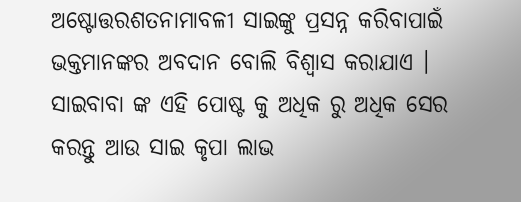ଅଷ୍ଟୋତ୍ତରଶତନାମାବଳୀ ସାଇଙ୍କୁ ପ୍ରସନ୍ନ କରିବାପାଇଁ ଭକ୍ତମାନଙ୍କର ଅବଦାନ ବୋଲି ବିଶ୍ଵାସ କରାଯାଏ । ସାଇବାବା ଙ୍କ ଏହି ପୋଷ୍ଟ କୁ ଅଧିକ ରୁ ଅଧିକ ସେର କରନ୍ତୁ ଆଉ ସାଇ କୃପା ଲାଭ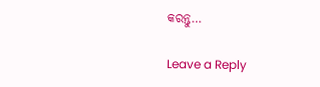କରନ୍ତୁ…

Leave a Reply